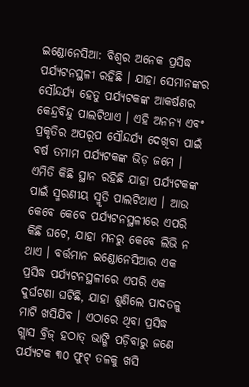ଇଣ୍ଡୋନେସିଆ: ବିଶ୍ୱର ଅନେକ ପ୍ରସିଦ୍ଧ ପର୍ଯ୍ୟଟନସ୍ଥଳୀ ରହିଛି । ଯାହା ସେମାନଙ୍କର ସୌନ୍ଦର୍ଯ୍ୟ ହେତୁ ପର୍ଯ୍ୟଟକଙ୍କ ଆକର୍ଷଣର କେନ୍ଦ୍ରବିନ୍ଦୁ ପାଲଟିଥାଏ । ଏହି ଅନନ୍ୟ ଏବଂ ପ୍ରକୃତିର ଅପରୂପ ସୌନ୍ଦର୍ଯ୍ୟ ଦେଖିବା ପାଇଁ ବର୍ଷ ତମାମ ପର୍ଯ୍ୟଟକଙ୍କ ଭିଡ଼ ଜମେ । ଏମିତି କିଛି ସ୍ଥାନ ରହିଛି ଯାହା ପର୍ଯ୍ୟଟକଙ୍କ ପାଇଁ ସ୍ମରଣୀୟ ସ୍ମୃତି ପାଲଟିଥାଏ । ଆଉ କେବେ କେବେ ପର୍ଯ୍ୟଟନସ୍ଥଳୀରେ ଏପରି କିଛି ଘଟେ, ଯାହା ମନରୁ କେବେ ଲିଭି ନ ଥାଏ । ବର୍ତ୍ତମାନ ଇଣ୍ଡୋନେସିଆର ଏକ ପ୍ରସିଦ୍ଧ ପର୍ଯ୍ୟଟନସ୍ଥଳୀରେ ଏପରି ଏକ ଦୁର୍ଘଟଣା ଘଟିଛି, ଯାହା ଶୁଣିଲେ ପାଦତଳୁ ମାଟି ଖସିଯିବ । ଏଠାରେ ଥିବା ପ୍ରସିଦ୍ଧ ଗ୍ଲାସ ବ୍ରିଜ୍ ହଠାତ୍ ଭାଙ୍ଗି ପଡ଼ିବାରୁ ଜଣେ ପର୍ଯ୍ୟଟକ ୩୦ ଫୁଟ୍ ତଳକୁ ଖସି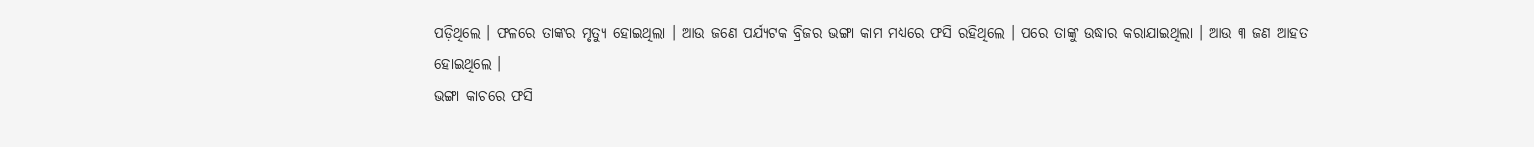ପଡ଼ିଥିଲେ । ଫଳରେ ତାଙ୍କର ମୃତ୍ୟୁ ହୋଇଥିଲା । ଆଉ ଜଣେ ପର୍ଯ୍ୟଟକ ବ୍ରିଜର ଭଙ୍ଗା କାମ ମଧ୍ୟରେ ଫସି ରହିଥିଲେ । ପରେ ତାଙ୍କୁ ଉଦ୍ଧାର କରାଯାଇଥିଲା । ଆଉ ୩ ଜଣ ଆହତ ହୋଇଥିଲେ ।
ଭଙ୍ଗା କାଚରେ ଫସି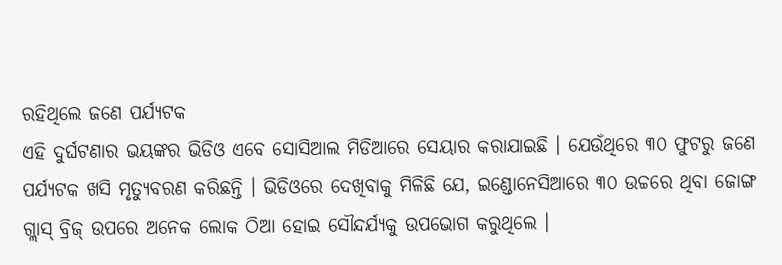ରହିଥିଲେ ଜଣେ ପର୍ଯ୍ୟଟକ
ଏହି ଦୁର୍ଘଟଣାର ଭୟଙ୍କର ଭିଡିଓ ଏବେ ସୋସିଆଲ ମିଡିଆରେ ସେୟାର କରାଯାଇଛି । ଯେଉଁଥିରେ ୩୦ ଫୁଟରୁ ଜଣେ ପର୍ଯ୍ୟଟକ ଖସି ମୃତ୍ୟୁବରଣ କରିଛନ୍ତି । ଭିଡିଓରେ ଦେଖିବାକୁ ମିଳିଛି ଯେ, ଇଣ୍ଡୋନେସିଆରେ ୩୦ ଉଚ୍ଚରେ ଥିବା ଜୋଙ୍ଗ ଗ୍ଲାସ୍ ବ୍ରିଜ୍ ଉପରେ ଅନେକ ଲୋକ ଠିଆ ହୋଇ ସୌନ୍ଦର୍ଯ୍ୟକୁ ଉପଭୋଗ କରୁଥିଲେ ।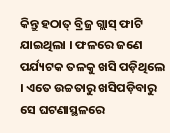କିନ୍ତୁ ହଠାତ୍ ବ୍ରିଜ୍ର ଗ୍ଲାସ୍ ଫାଟି ଯାଇଥିଲା । ଫଳରେ ଜଣେ ପର୍ଯ୍ୟଟକ ତଳକୁ ଖସି ପଡ଼ିଥିଲେ । ଏତେ ଉଚ୍ଚତାରୁ ଖସିପଡ଼ିବାରୁ ସେ ଘଟଣାସ୍ଥଳରେ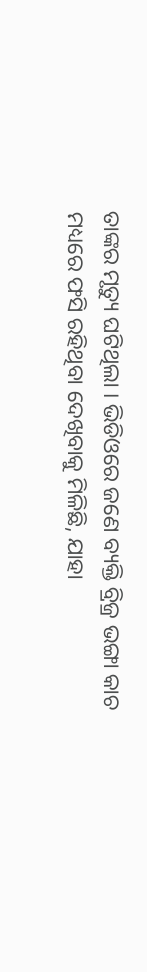ତାଙ୍କର ମୃତ୍ୟୁ ଘଟିଥିଲା । ଭିଡିଓରେ ଜଣେ ବ୍ୟକ୍ତି ବ୍ରିଜ୍ର ଭଙ୍ଗା କାଚ ମଧ୍ୟରେ ଫସି ରହିଥିବା ଦେଖିବାକୁ ମିଳିଛି, ଯାହା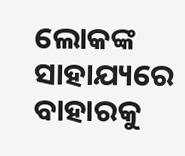ଲୋକଙ୍କ ସାହାଯ୍ୟରେ ବାହାରକୁ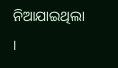ନିଆଯାଇଥିଲା ।